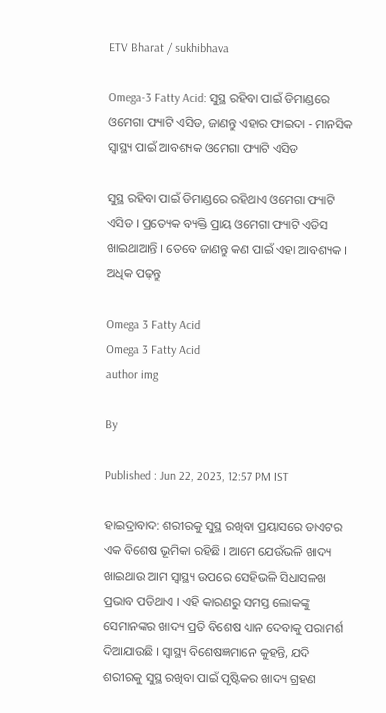ETV Bharat / sukhibhava

Omega-3 Fatty Acid: ସୁସ୍ଥ ରହିବା ପାଇଁ ଡିମାଣ୍ଡରେ ଓମେଗା ଫ୍ୟାଟି ଏସିଡ, ଜାଣନ୍ତୁ ଏହାର ଫାଇଦା - ମାନସିକ ସ୍ବାସ୍ଥ୍ୟ ପାଇଁ ଆବଶ୍ୟକ ଓମେଗା ଫ୍ୟାଟି ଏସିଡ

ସୁସ୍ଥ ରହିବା ପାଇଁ ଡିମାଣ୍ଡରେ ରହିଥାଏ ଓମେଗା ଫ୍ୟାଟି ଏସିଡ । ପ୍ରତ୍ୟେକ ବ୍ୟକ୍ତି ପ୍ରାୟ ଓମେଗା ଫ୍ୟାଟି ଏଡିସ ଖାଇଥାଆନ୍ତି । ତେବେ ଜାଣନ୍ତୁ କଣ ପାଇଁ ଏହା ଆବଶ୍ୟକ । ଅଧିକ ପଢ଼ନ୍ତୁ

Omega 3 Fatty Acid
Omega 3 Fatty Acid
author img

By

Published : Jun 22, 2023, 12:57 PM IST

ହାଇଦ୍ରାବାଦ: ଶରୀରକୁ ସୁସ୍ଥ ରଖିବା ପ୍ରୟାସରେ ଡାଏଟର ଏକ ବିଶେଷ ଭୂମିକା ରହିଛି । ଆମେ ଯେଉଁଭଳି ଖାଦ୍ୟ ଖାଇଥାଉ ଆମ ସ୍ବାସ୍ଥ୍ୟ ଉପରେ ସେହିଭଳି ସିଧାସଳଖ ପ୍ରଭାବ ପଡିଥାଏ । ଏହି କାରଣରୁ ସମସ୍ତ ଲୋକଙ୍କୁ ସେମାନଙ୍କର ଖାଦ୍ୟ ପ୍ରତି ବିଶେଷ ଧ୍ୟାନ ଦେବାକୁ ପରାମର୍ଶ ଦିଆଯାଉଛି । ସ୍ୱାସ୍ଥ୍ୟ ବିଶେଷଜ୍ଞମାନେ କୁହନ୍ତି, ଯଦି ଶରୀରକୁ ସୁସ୍ଥ ରଖିବା ପାଇଁ ପୃଷ୍ଟିକର ଖାଦ୍ୟ ଗ୍ରହଣ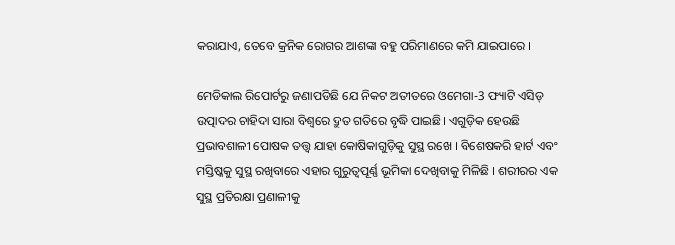କରାଯାଏ, ତେବେ କ୍ରନିକ ରୋଗର ଆଶଙ୍କା ବହୁ ପରିମାଣରେ କମି ଯାଇପାରେ ।

ମେଡିକାଲ ରିପୋର୍ଟରୁ ଜଣାପଡିଛି ଯେ ନିକଟ ଅତୀତରେ ଓମେଗା-3 ଫ୍ୟାଟି ଏସିଡ୍ ଉତ୍ପାଦର ଚାହିଦା ସାରା ବିଶ୍ୱରେ ଦ୍ରୁତ ଗତିରେ ବୃଦ୍ଧି ପାଇଛି। ଏଗୁଡ଼ିକ ହେଉଛି ପ୍ରଭାବଶାଳୀ ପୋଷକ ତତ୍ତ୍ୱ ଯାହା କୋଷିକାଗୁଡ଼ିକୁ ସୁସ୍ଥ ରଖେ । ବିଶେଷକରି ହାର୍ଟ ଏବଂ ମସ୍ତିଷ୍କକୁ ସୁସ୍ଥ ରଖିବାରେ ଏହାର ଗୁରୁତ୍ୱପୂର୍ଣ୍ଣ ଭୂମିକା ଦେଖିବାକୁ ମିଳିଛି । ଶରୀରର ଏକ ସୁସ୍ଥ ପ୍ରତିରକ୍ଷା ପ୍ରଣାଳୀକୁ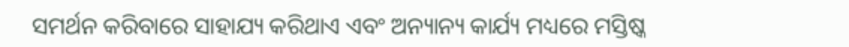ସମର୍ଥନ କରିବାରେ ସାହାଯ୍ୟ କରିଥାଏ ଏବଂ ଅନ୍ୟାନ୍ୟ କାର୍ଯ୍ୟ ମଧ୍ୟରେ ମସ୍ତିଷ୍କ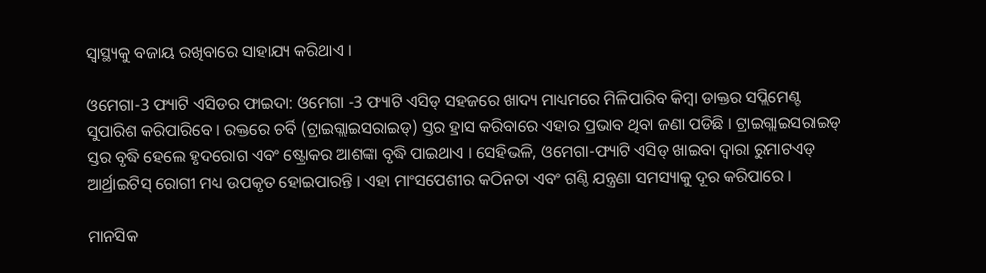ସ୍ୱାସ୍ଥ୍ୟକୁ ବଜାୟ ରଖିବାରେ ସାହାଯ୍ୟ କରିଥାଏ ।

ଓମେଗା-3 ଫ୍ୟାଟି ଏସିଡର ଫାଇଦା: ଓମେଗା -3 ଫ୍ୟାଟି ଏସିଡ୍ ସହଜରେ ଖାଦ୍ୟ ମାଧ୍ୟମରେ ମିଳିପାରିବ କିମ୍ବା ଡାକ୍ତର ସପ୍ଲିମେଣ୍ଟ ସୁପାରିଶ କରିପାରିବେ । ରକ୍ତରେ ଚର୍ବି (ଟ୍ରାଇଗ୍ଲାଇସରାଇଡ୍) ସ୍ତର ହ୍ରାସ କରିବାରେ ଏହାର ପ୍ରଭାବ ଥିବା ଜଣା ପଡିଛି । ଟ୍ରାଇଗ୍ଲାଇସରାଇଡ୍ ସ୍ତର ବୃଦ୍ଧି ହେଲେ ହୃଦରୋଗ ଏବଂ ଷ୍ଟ୍ରୋକର ଆଶଙ୍କା ବୃଦ୍ଧି ପାଇଥାଏ । ସେହିଭଳି, ଓମେଗା-ଫ୍ୟାଟି ଏସିଡ୍ ଖାଇବା ଦ୍ୱାରା ରୁମାଟଏଡ୍ ଆର୍ଥ୍ରାଇଟିସ୍ ରୋଗୀ ମଧ୍ୟ ଉପକୃତ ହୋଇପାରନ୍ତି । ଏହା ମାଂସପେଶୀର କଠିନତା ଏବଂ ଗଣ୍ଠି ଯନ୍ତ୍ରଣା ସମସ୍ୟାକୁ ଦୂର କରିପାରେ ।

ମାନସିକ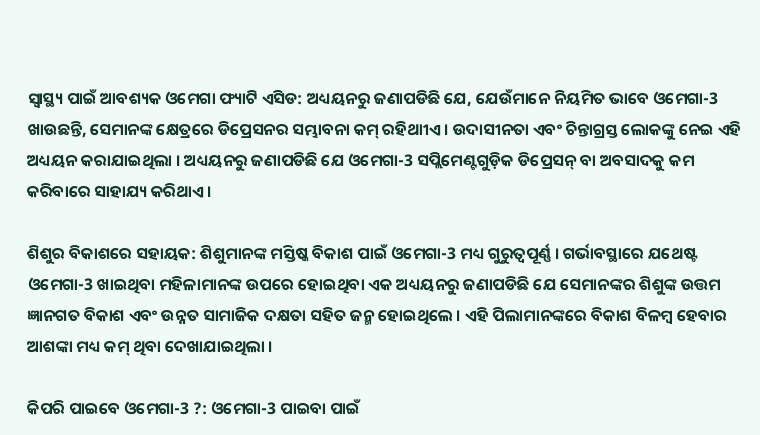ସ୍ବାସ୍ଥ୍ୟ ପାଇଁ ଆବଶ୍ୟକ ଓମେଗା ଫ୍ୟାଟି ଏସିଡ: ଅଧ୍ୟୟନରୁ ଜଣାପଡିଛି ଯେ, ଯେଉଁମାନେ ନିୟମିତ ଭାବେ ଓମେଗା-3 ଖାଉଛନ୍ତି, ସେମାନଙ୍କ କ୍ଷେତ୍ରରେ ଡିପ୍ରେସନର ସମ୍ଭାବନା କମ୍ ରହିଥାୀଏ । ଉଦାସୀନତା ଏବଂ ଚିନ୍ତାଗ୍ରସ୍ତ ଲୋକଙ୍କୁ ନେଇ ଏହି ଅଧ୍ୟୟନ କରାଯାଇଥିଲା । ଅଧ୍ୟୟନରୁ ଜଣାପଡିଛି ଯେ ଓମେଗା-3 ସପ୍ଲିମେଣ୍ଟଗୁଡ଼ିକ ଡିପ୍ରେସନ୍‌ ବା ଅବସାଦକୁ କମ କରିବାରେ ସାହାଯ୍ୟ କରିଥାଏ ।

ଶିଶୁର ବିକାଶରେ ସହାୟକ: ଶିଶୁମାନଙ୍କ ମସ୍ତିଷ୍କ ବିକାଶ ପାଇଁ ଓମେଗା-3 ମଧ୍ୟ ଗୁରୁତ୍ୱପୂର୍ଣ୍ଣ । ଗର୍ଭାବସ୍ଥାରେ ଯଥେଷ୍ଟ ଓମେଗା-3 ଖାଇଥିବା ମହିଳାମାନଙ୍କ ଉପରେ ହୋଇଥିବା ଏକ ଅଧ୍ୟୟନରୁ ଜଣାପଡିଛି ଯେ ସେମାନଙ୍କର ଶିଶୁଙ୍କ ଉତ୍ତମ ଜ୍ଞାନଗତ ବିକାଶ ଏବଂ ଉନ୍ନତ ସାମାଜିକ ଦକ୍ଷତା ସହିତ ଜନ୍ମ ହୋଇଥିଲେ । ଏହି ପିଲାମାନଙ୍କରେ ବିକାଶ ବିଳମ୍ବ ହେବାର ଆଶଙ୍କା ମଧ୍ୟ କମ୍ ଥିବା ଦେଖାଯାଇଥିଲା ।

କିପରି ପାଇବେ ଓମେଗା-3 ?: ଓମେଗା-3 ପାଇବା ପାଇଁ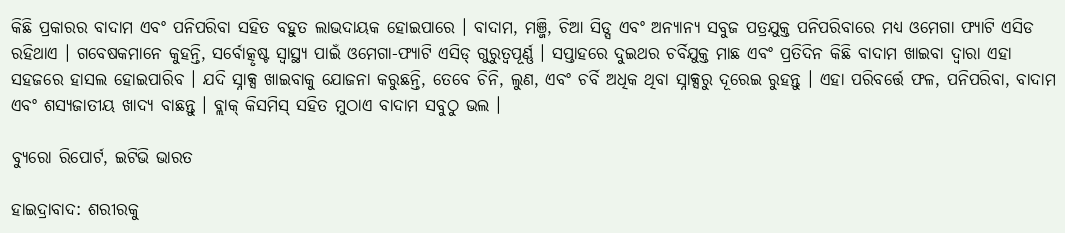କିଛି ପ୍ରକାରର ବାଦାମ ଏବଂ ପନିପରିବା ସହିତ ବହୁତ ଲାଭଦାୟକ ହୋଇପାରେ । ବାଦାମ, ମଞ୍ଜି, ଚିଆ ସିଡ୍ସ ଏବଂ ଅନ୍ୟାନ୍ୟ ସବୁଜ ପତ୍ରଯୁକ୍ତ ପନିପରିବାରେ ମଧ୍ୟ ଓମେଗା ଫ୍ୟାଟି ଏସିଡ ରହିଥାଏ । ଗବେଷକମାନେ କୁହନ୍ତି, ସର୍ବୋତ୍କୃଷ୍ଟ ସ୍ୱାସ୍ଥ୍ୟ ପାଇଁ ଓମେଗା-ଫ୍ୟାଟି ଏସିଡ୍ ଗୁରୁତ୍ୱପୂର୍ଣ୍ଣ । ସପ୍ତାହରେ ଦୁଇଥର ଚର୍ବିଯୁକ୍ତ ମାଛ ଏବଂ ପ୍ରତିଦିନ କିଛି ବାଦାମ ଖାଇବା ଦ୍ୱାରା ଏହା ସହଜରେ ହାସଲ ହୋଇପାରିବ । ଯଦି ସ୍ନାକ୍ସ ଖାଇବାକୁ ଯୋଜନା କରୁଛନ୍ତି, ତେବେ ଚିନି, ଲୁଣ, ଏବଂ ଚର୍ବି ଅଧିକ ଥିବା ସ୍ନାକ୍ସରୁ ଦୂରେଇ ରୁହନ୍ତୁ । ଏହା ପରିବର୍ତ୍ତେ ଫଳ, ପନିପରିବା, ବାଦାମ ଏବଂ ଶସ୍ୟଜାତୀୟ ଖାଦ୍ୟ ବାଛନ୍ତୁ । ବ୍ଲାକ୍ କିସମିସ୍ ସହିତ ମୁଠାଏ ବାଦାମ ସବୁଠୁ ଭଲ ।

ବ୍ୟୁରୋ ରିପୋର୍ଟ, ଇଟିଭି ଭାରତ

ହାଇଦ୍ରାବାଦ: ଶରୀରକୁ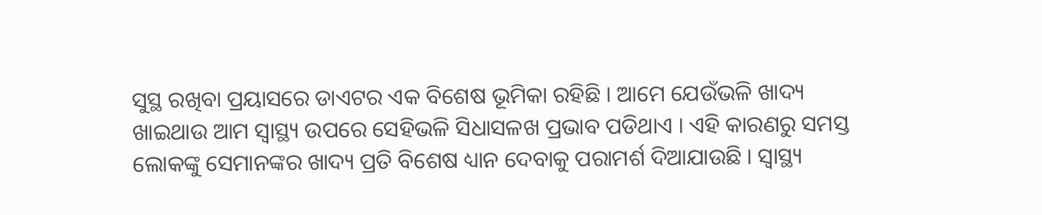ସୁସ୍ଥ ରଖିବା ପ୍ରୟାସରେ ଡାଏଟର ଏକ ବିଶେଷ ଭୂମିକା ରହିଛି । ଆମେ ଯେଉଁଭଳି ଖାଦ୍ୟ ଖାଇଥାଉ ଆମ ସ୍ବାସ୍ଥ୍ୟ ଉପରେ ସେହିଭଳି ସିଧାସଳଖ ପ୍ରଭାବ ପଡିଥାଏ । ଏହି କାରଣରୁ ସମସ୍ତ ଲୋକଙ୍କୁ ସେମାନଙ୍କର ଖାଦ୍ୟ ପ୍ରତି ବିଶେଷ ଧ୍ୟାନ ଦେବାକୁ ପରାମର୍ଶ ଦିଆଯାଉଛି । ସ୍ୱାସ୍ଥ୍ୟ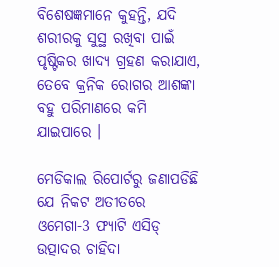ବିଶେଷଜ୍ଞମାନେ କୁହନ୍ତି, ଯଦି ଶରୀରକୁ ସୁସ୍ଥ ରଖିବା ପାଇଁ ପୃଷ୍ଟିକର ଖାଦ୍ୟ ଗ୍ରହଣ କରାଯାଏ, ତେବେ କ୍ରନିକ ରୋଗର ଆଶଙ୍କା ବହୁ ପରିମାଣରେ କମି ଯାଇପାରେ ।

ମେଡିକାଲ ରିପୋର୍ଟରୁ ଜଣାପଡିଛି ଯେ ନିକଟ ଅତୀତରେ ଓମେଗା-3 ଫ୍ୟାଟି ଏସିଡ୍ ଉତ୍ପାଦର ଚାହିଦା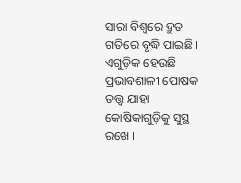ସାରା ବିଶ୍ୱରେ ଦ୍ରୁତ ଗତିରେ ବୃଦ୍ଧି ପାଇଛି। ଏଗୁଡ଼ିକ ହେଉଛି ପ୍ରଭାବଶାଳୀ ପୋଷକ ତତ୍ତ୍ୱ ଯାହା କୋଷିକାଗୁଡ଼ିକୁ ସୁସ୍ଥ ରଖେ ।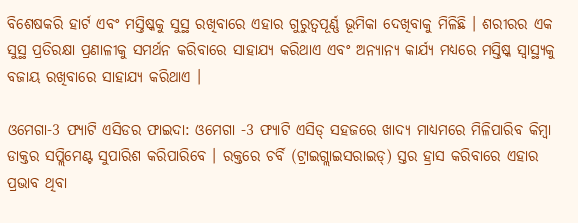ବିଶେଷକରି ହାର୍ଟ ଏବଂ ମସ୍ତିଷ୍କକୁ ସୁସ୍ଥ ରଖିବାରେ ଏହାର ଗୁରୁତ୍ୱପୂର୍ଣ୍ଣ ଭୂମିକା ଦେଖିବାକୁ ମିଳିଛି । ଶରୀରର ଏକ ସୁସ୍ଥ ପ୍ରତିରକ୍ଷା ପ୍ରଣାଳୀକୁ ସମର୍ଥନ କରିବାରେ ସାହାଯ୍ୟ କରିଥାଏ ଏବଂ ଅନ୍ୟାନ୍ୟ କାର୍ଯ୍ୟ ମଧ୍ୟରେ ମସ୍ତିଷ୍କ ସ୍ୱାସ୍ଥ୍ୟକୁ ବଜାୟ ରଖିବାରେ ସାହାଯ୍ୟ କରିଥାଏ ।

ଓମେଗା-3 ଫ୍ୟାଟି ଏସିଡର ଫାଇଦା: ଓମେଗା -3 ଫ୍ୟାଟି ଏସିଡ୍ ସହଜରେ ଖାଦ୍ୟ ମାଧ୍ୟମରେ ମିଳିପାରିବ କିମ୍ବା ଡାକ୍ତର ସପ୍ଲିମେଣ୍ଟ ସୁପାରିଶ କରିପାରିବେ । ରକ୍ତରେ ଚର୍ବି (ଟ୍ରାଇଗ୍ଲାଇସରାଇଡ୍) ସ୍ତର ହ୍ରାସ କରିବାରେ ଏହାର ପ୍ରଭାବ ଥିବା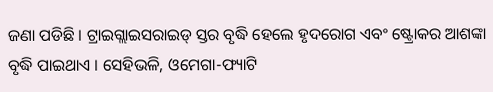ଜଣା ପଡିଛି । ଟ୍ରାଇଗ୍ଲାଇସରାଇଡ୍ ସ୍ତର ବୃଦ୍ଧି ହେଲେ ହୃଦରୋଗ ଏବଂ ଷ୍ଟ୍ରୋକର ଆଶଙ୍କା ବୃଦ୍ଧି ପାଇଥାଏ । ସେହିଭଳି, ଓମେଗା-ଫ୍ୟାଟି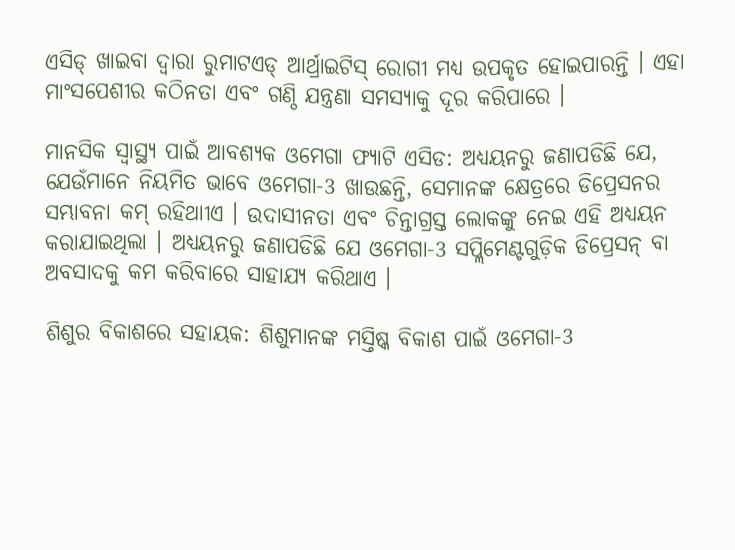ଏସିଡ୍ ଖାଇବା ଦ୍ୱାରା ରୁମାଟଏଡ୍ ଆର୍ଥ୍ରାଇଟିସ୍ ରୋଗୀ ମଧ୍ୟ ଉପକୃତ ହୋଇପାରନ୍ତି । ଏହା ମାଂସପେଶୀର କଠିନତା ଏବଂ ଗଣ୍ଠି ଯନ୍ତ୍ରଣା ସମସ୍ୟାକୁ ଦୂର କରିପାରେ ।

ମାନସିକ ସ୍ବାସ୍ଥ୍ୟ ପାଇଁ ଆବଶ୍ୟକ ଓମେଗା ଫ୍ୟାଟି ଏସିଡ: ଅଧ୍ୟୟନରୁ ଜଣାପଡିଛି ଯେ, ଯେଉଁମାନେ ନିୟମିତ ଭାବେ ଓମେଗା-3 ଖାଉଛନ୍ତି, ସେମାନଙ୍କ କ୍ଷେତ୍ରରେ ଡିପ୍ରେସନର ସମ୍ଭାବନା କମ୍ ରହିଥାୀଏ । ଉଦାସୀନତା ଏବଂ ଚିନ୍ତାଗ୍ରସ୍ତ ଲୋକଙ୍କୁ ନେଇ ଏହି ଅଧ୍ୟୟନ କରାଯାଇଥିଲା । ଅଧ୍ୟୟନରୁ ଜଣାପଡିଛି ଯେ ଓମେଗା-3 ସପ୍ଲିମେଣ୍ଟଗୁଡ଼ିକ ଡିପ୍ରେସନ୍‌ ବା ଅବସାଦକୁ କମ କରିବାରେ ସାହାଯ୍ୟ କରିଥାଏ ।

ଶିଶୁର ବିକାଶରେ ସହାୟକ: ଶିଶୁମାନଙ୍କ ମସ୍ତିଷ୍କ ବିକାଶ ପାଇଁ ଓମେଗା-3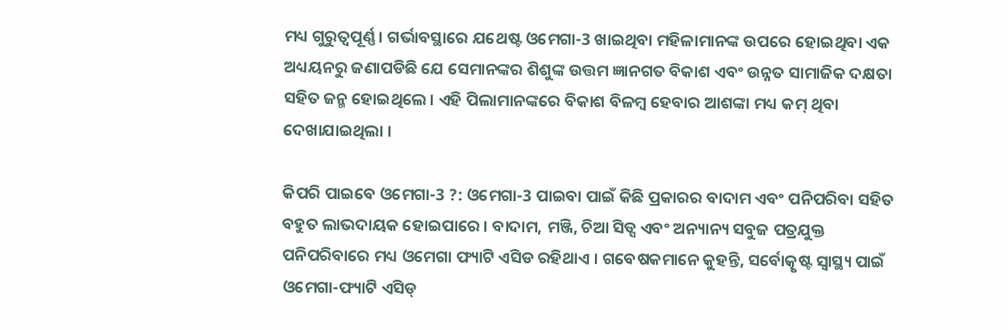ମଧ୍ୟ ଗୁରୁତ୍ୱପୂର୍ଣ୍ଣ । ଗର୍ଭାବସ୍ଥାରେ ଯଥେଷ୍ଟ ଓମେଗା-3 ଖାଇଥିବା ମହିଳାମାନଙ୍କ ଉପରେ ହୋଇଥିବା ଏକ ଅଧ୍ୟୟନରୁ ଜଣାପଡିଛି ଯେ ସେମାନଙ୍କର ଶିଶୁଙ୍କ ଉତ୍ତମ ଜ୍ଞାନଗତ ବିକାଶ ଏବଂ ଉନ୍ନତ ସାମାଜିକ ଦକ୍ଷତା ସହିତ ଜନ୍ମ ହୋଇଥିଲେ । ଏହି ପିଲାମାନଙ୍କରେ ବିକାଶ ବିଳମ୍ବ ହେବାର ଆଶଙ୍କା ମଧ୍ୟ କମ୍ ଥିବା ଦେଖାଯାଇଥିଲା ।

କିପରି ପାଇବେ ଓମେଗା-3 ?: ଓମେଗା-3 ପାଇବା ପାଇଁ କିଛି ପ୍ରକାରର ବାଦାମ ଏବଂ ପନିପରିବା ସହିତ ବହୁତ ଲାଭଦାୟକ ହୋଇପାରେ । ବାଦାମ, ମଞ୍ଜି, ଚିଆ ସିଡ୍ସ ଏବଂ ଅନ୍ୟାନ୍ୟ ସବୁଜ ପତ୍ରଯୁକ୍ତ ପନିପରିବାରେ ମଧ୍ୟ ଓମେଗା ଫ୍ୟାଟି ଏସିଡ ରହିଥାଏ । ଗବେଷକମାନେ କୁହନ୍ତି, ସର୍ବୋତ୍କୃଷ୍ଟ ସ୍ୱାସ୍ଥ୍ୟ ପାଇଁ ଓମେଗା-ଫ୍ୟାଟି ଏସିଡ୍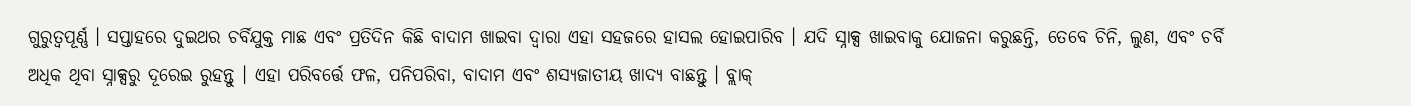ଗୁରୁତ୍ୱପୂର୍ଣ୍ଣ । ସପ୍ତାହରେ ଦୁଇଥର ଚର୍ବିଯୁକ୍ତ ମାଛ ଏବଂ ପ୍ରତିଦିନ କିଛି ବାଦାମ ଖାଇବା ଦ୍ୱାରା ଏହା ସହଜରେ ହାସଲ ହୋଇପାରିବ । ଯଦି ସ୍ନାକ୍ସ ଖାଇବାକୁ ଯୋଜନା କରୁଛନ୍ତି, ତେବେ ଚିନି, ଲୁଣ, ଏବଂ ଚର୍ବି ଅଧିକ ଥିବା ସ୍ନାକ୍ସରୁ ଦୂରେଇ ରୁହନ୍ତୁ । ଏହା ପରିବର୍ତ୍ତେ ଫଳ, ପନିପରିବା, ବାଦାମ ଏବଂ ଶସ୍ୟଜାତୀୟ ଖାଦ୍ୟ ବାଛନ୍ତୁ । ବ୍ଲାକ୍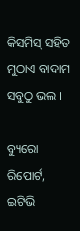କିସମିସ୍ ସହିତ ମୁଠାଏ ବାଦାମ ସବୁଠୁ ଭଲ ।

ବ୍ୟୁରୋ ରିପୋର୍ଟ, ଇଟିଭି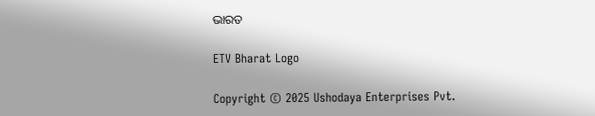ଭାରତ

ETV Bharat Logo

Copyright © 2025 Ushodaya Enterprises Pvt.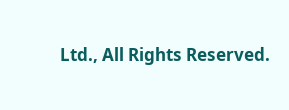Ltd., All Rights Reserved.